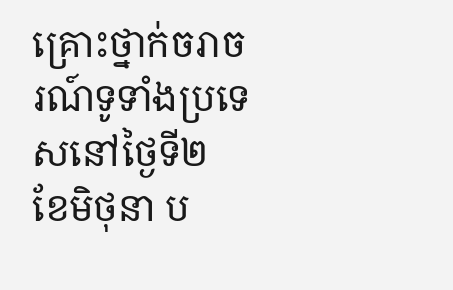គ្រោះថ្នាក់ចរាចរណ៍ទូទាំងប្រទេសនៅថ្ងៃទី២ ខែមិថុនា ប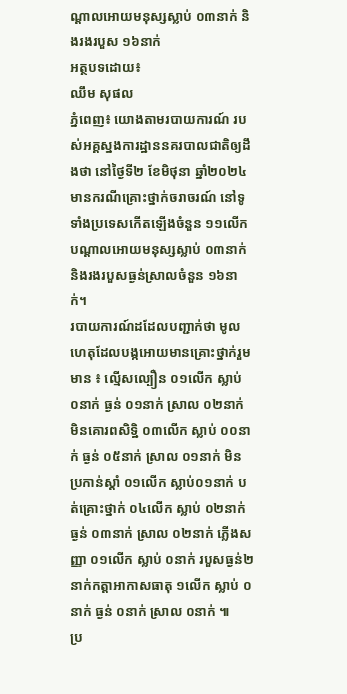ណ្តាលអោយមនុស្សស្លាប់ ០៣នាក់ និងរងរបួស ១៦នាក់
អត្ថបទដោយ៖
ឈឹម សុផល
ភ្នំពេញ៖ យោងតាមរបាយការណ៍ របស់អគ្គស្នងការដ្ឋាននគរបាលជាតិឲ្យដឹងថា នៅថ្ងៃទី២ ខែមិថុនា ឆ្នាំ២០២៤ មានករណីគ្រោះថ្នាក់ចរាចរណ៍ នៅទូទាំងប្រទេសកើតឡើងចំនួន ១១លើក បណ្តាលអោយមនុស្សស្លាប់ ០៣នាក់ និងរងរបួសធ្ងន់ស្រាលចំនួន ១៦នាក់។
របាយការណ៍ដដែលបញ្ជាក់ថា មូលហេតុដែលបង្កអោយមានគ្រោះថ្នាក់រួមមាន ៖ ល្មើសល្បឿន ០១លើក ស្លាប់ ០នាក់ ធ្ងន់ ០១នាក់ ស្រាល ០២នាក់ មិនគោរពសិទិ្ឋ ០៣លើក ស្លាប់ ០០នាក់ ធ្ងន់ ០៥នាក់ ស្រាល ០១នាក់ មិនប្រកាន់ស្តាំ ០១លើក ស្លាប់០១នាក់ បត់គ្រោះថ្នាក់ ០៤លើក ស្លាប់ ០២នាក់ ធ្ងន់ ០៣នាក់ ស្រាល ០២នាក់ ភ្លើងសញ្ញា ០១លើក ស្លាប់ ០នាក់ របួសធ្ងន់២នាក់កត្តាអាកាសធាតុ ១លើក ស្លាប់ ០នាក់ ធ្ងន់ ០នាក់ ស្រាល ០នាក់ ៕
ប្រ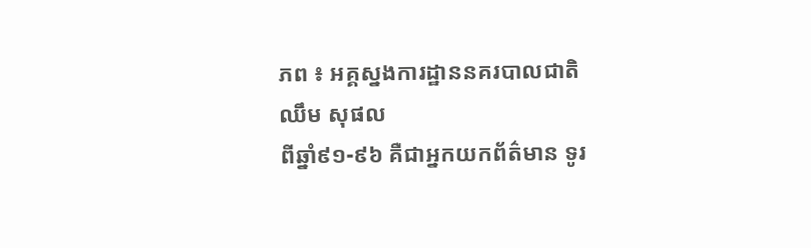ភព ៖ អគ្គស្នងការដ្ឋាននគរបាលជាតិ
ឈឹម សុផល
ពីឆ្នាំ៩១-៩៦ គឺជាអ្នកយកព័ត៌មាន ទូរ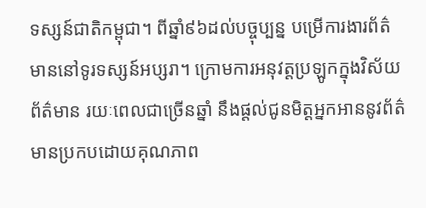ទស្សន៍ជាតិកម្ពុជា។ ពីឆ្នាំ៩៦ដល់បច្ចុប្បន្ន បម្រើការងារព័ត៌មាននៅទូរទស្សន៍អប្សរា។ ក្រោមការអនុវត្តប្រឡូកក្នុងវិស័យព័ត៌មាន រយៈពេលជាច្រើនឆ្នាំ នឹងផ្ដល់ជូនមិត្តអ្នកអាននូវព័ត៌មានប្រកបដោយគុណភាព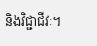និងវិជ្ជាជីវៈ។